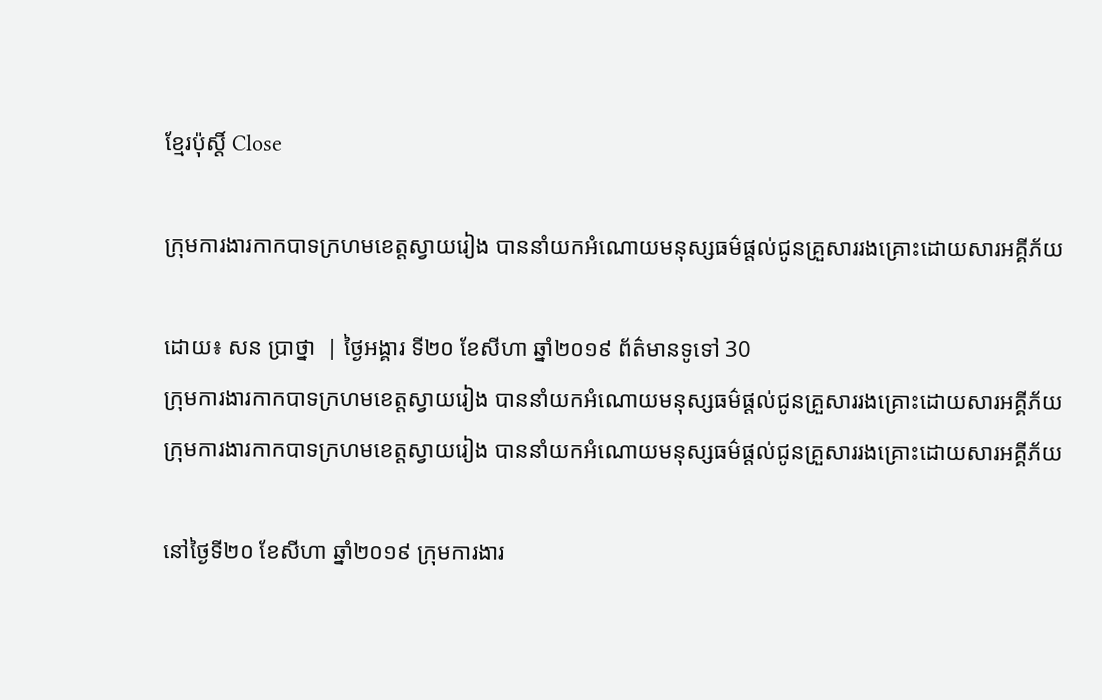ខ្មែរប៉ុស្ដិ៍ Close

ក្រុមការងារកាកបាទក្រហមខេត្តស្វាយរៀង បាននាំយកអំណោយមនុស្សធម៌ផ្តល់ជូនគ្រួសាររងគ្រោះដោយសារអគ្គីភ័យ

ដោយ៖ សន ប្រាថ្នា  | ថ្ងៃអង្គារ ទី២០ ខែសីហា ឆ្នាំ២០១៩ ព័ត៌មានទូទៅ 30
ក្រុមការងារកាកបាទក្រហមខេត្តស្វាយរៀង បាននាំយកអំណោយមនុស្សធម៌ផ្តល់ជូនគ្រួសាររងគ្រោះដោយសារអគ្គីភ័យ ក្រុមការងារកាកបាទក្រហមខេត្តស្វាយរៀង បាននាំយកអំណោយមនុស្សធម៌ផ្តល់ជូនគ្រួសាររងគ្រោះដោយសារអគ្គីភ័យ

នៅថ្ងៃទី២០ ខែសីហា ឆ្នាំ២០១៩ ក្រុមការងារ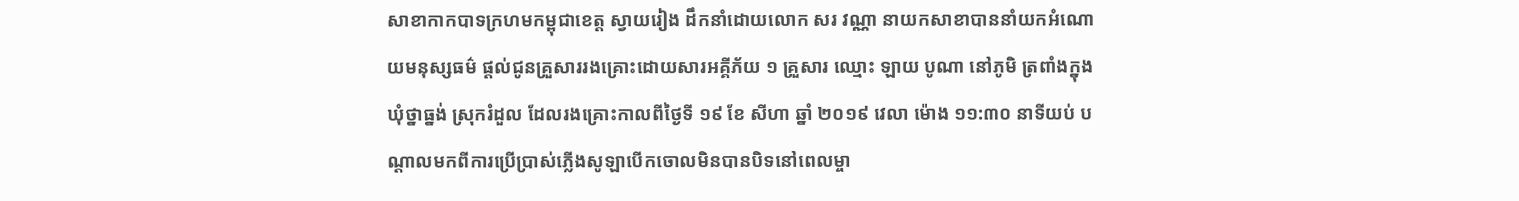សាខាកាកបាទក្រហមកម្ពុជាខេត្ត ស្វាយរៀង ដឹកនាំដោយលោក សរ វណ្ណា នាយកសាខាបាននាំយកអំណោយមនុស្សធម៌ ផ្តល់ជូនគ្រួសាររងគ្រោះដោយសារអគ្គីភ័យ ១ គ្រួសារ ឈ្មោះ ឡាយ បូណា នៅភូមិ ត្រពាំងក្នុង ឃុំថ្នាធ្នង់ ស្រុករំដួល ដែលរងគ្រោះកាលពីថ្ងៃទី ១៩ ខែ សីហា ឆ្នាំ ២០១៩ វេលា ម៉ោង ១១:៣០ នាទីយប់ បណ្តាលមកពីការប្រើប្រាស់ភ្លើងសូឡាបើកចោលមិនបានបិទនៅពេលម្ចា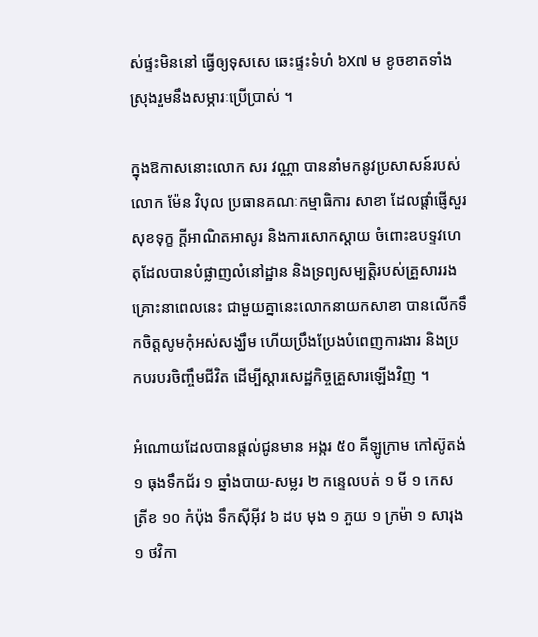ស់ផ្ទះមិននៅ ធ្វើឲ្យទុសសេ ឆេះផ្ទះទំហំ ៦X៧ ម ខូចខាតទាំងស្រុងរួមនឹងសម្ភារៈប្រើប្រាស់ ។

ក្នុងឱកាសនោះលោក សរ វណ្ណា បាននាំមកនូវប្រសាសន៍របស់លោក ម៉ែន វិបុល ប្រធានគណៈកម្មាធិការ សាខា ដែលផ្តាំផ្ញើសួរសុខទុក្ខ ក្តីអាណិតអាសូរ និងការសោកស្តាយ ចំពោះឧបទ្ទវហេតុដែលបានបំផ្លាញលំនៅដ្ឋាន និងទ្រព្យសម្បត្តិរបស់គ្រួសាររងគ្រោះនាពេលនេះ ជាមួយគ្នានេះលោកនាយកសាខា បានលើកទឹកចិត្តសូមកុំអស់សង្ឃឹម ហើយប្រឹងប្រែងបំពេញការងារ និងប្រកបរបរចិញ្ចឹមជីវិត ដើម្បីស្តារសេដ្ឋកិច្ចគ្រួសារឡើងវិញ ។

អំណោយដែលបានផ្តល់ជូនមាន អង្ករ ៥០ គីឡូក្រាម កៅស៊ូតង់ ១ ធុងទឹកជ័រ ១ ឆ្នាំងបាយ-សម្លរ ២ កន្ទេលបត់ ១ មី ១ កេស ត្រីខ ១០ កំប៉ុង ទឹកស៊ីអ៊ីវ ៦ ដប មុង ១ ភួយ ១ ក្រម៉ា ១ សារុង ១ ថវិកា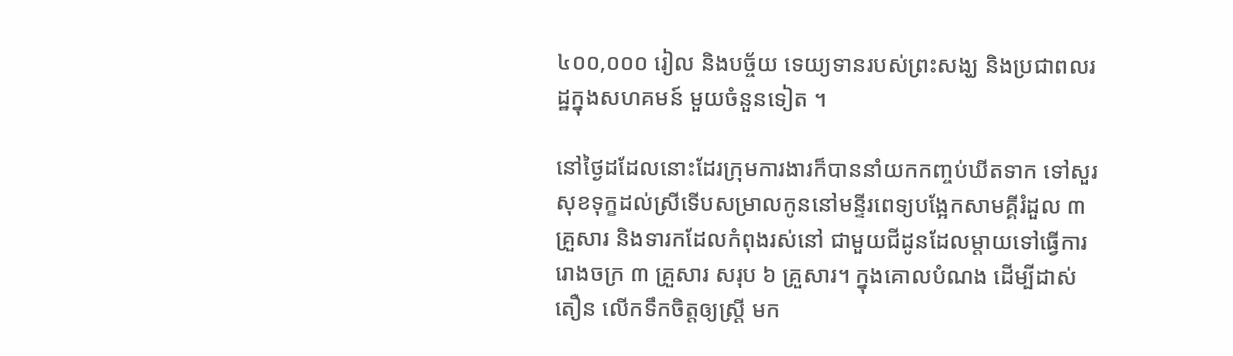៤០០,០០០ រៀល និងបច្ច័យ ទេយ្យទានរបស់ព្រះសង្ឃ និងប្រជាពលរដ្ឋក្នុងសហគមន៍ មួយចំនួនទៀត ។

នៅថ្ងៃដដែលនោះដែរក្រុមការងារក៏បាននាំយកកញ្ចប់ឃីតទាក ទៅសួរសុខទុក្ខដល់ស្រីទើបសម្រាលកូននៅមន្ទីរពេទ្យបង្អែកសាមគ្គីរំដួល ៣ គ្រួសារ និងទារកដែលកំពុងរស់នៅ ជាមួយជីដូនដែលម្តាយទៅធ្វើការរោងចក្រ ៣ គ្រួសារ សរុប ៦ គ្រួសារ។ ក្នុងគោលបំណង ដើម្បីដាស់តឿន លើកទឹកចិត្តឲ្យស្ត្រី មក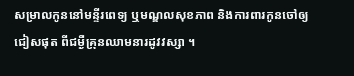សម្រាលកូននៅមន្ទីរពេទ្យ ឬមណ្ឌលសុខភាព និងការពារកូនចៅឲ្យជៀសផុត ពីជម្ងឺគ្រុនឈាមនារដូវវស្សា ។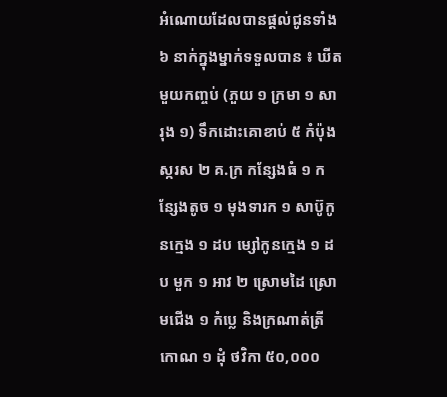អំណោយដែលបានផ្តល់ជូនទាំង ៦ នាក់ក្នុងម្នាក់ទទួលបាន ៖ ឃីតមួយកញ្ចប់ (ភួយ ១ ក្រមា ១ សារុង ១) ទឹកដោះគោខាប់ ៥ កំប៉ុង ស្ករស ២ គ.ក្រ កន្សែងធំ ១ កន្សែងតូច ១ មុងទារក ១ សាប៊ូកូនក្មេង ១ ដប ម្សៅកូនក្មេង ១ ដប មួក ១ អាវ ២ ស្រោមដៃ ស្រោមជើង ១ កំប្លេ និងក្រណាត់ត្រីកោណ ១ ដុំ ថវិកា ៥០,០០០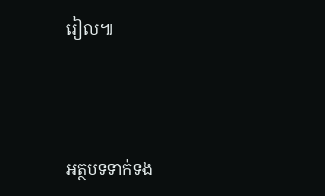រៀល៕



អត្ថបទទាក់ទង